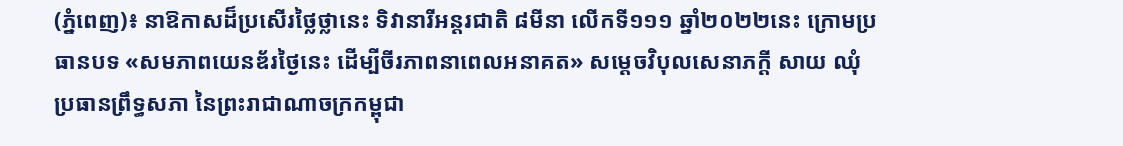(ភ្នំពេញ)៖ នាឱកាសដ៏ប្រសើរថ្លៃថ្លានេះ ទិវានារីអន្តរជាតិ ៨មីនា លើកទី១១១ ឆ្នាំ២០២២នេះ ក្រោមប្រធានបទ «សមភាពយេនឌ័រថ្ងៃនេះ ដើម្បីចីរភាពនាពេលអនាគត» សម្ដេចវិបុលសេនាភក្ដី សាយ ឈុំ ប្រធានព្រឹទ្ធសភា នៃព្រះរាជាណាចក្រកម្ពុជា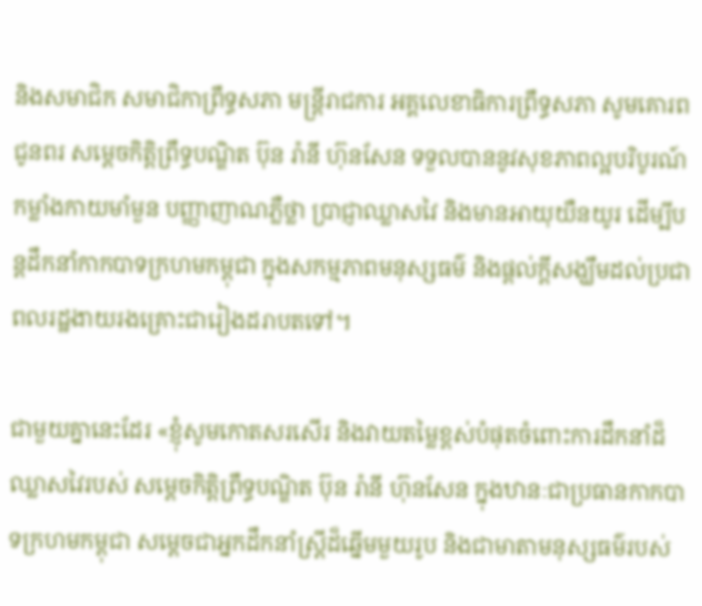និងសមាជិក សមាជិកាព្រឹទ្ធសភា មន្ដ្រីរាជការ អគ្គលេខាធិការព្រឹទ្ធសភា សូមគោរពជូនពរ សម្តេចកិត្តិព្រឹទ្ធបណ្ឌិត ប៊ុន រ៉ានី ហ៊ុនសែន ទទួលបាននូវសុខភាពល្អបរិបូរណ៍ កម្លាំងកាយមាំមួន បញ្ញាញាណភ្លឺថ្លា ប្រាជ្ញាឈ្លាសវៃ និងមានអាយុយឺនយូរ ដើម្បីបន្តដឹកនាំកាកបាទក្រហមកម្ពុជា ក្នុងសកម្មភាពមនុស្សធម៌ និងផ្ដល់ក្ដីសង្ឃឹមដល់ប្រជាពលរដ្ឋងាយរងគ្រោះជារៀងដរាបតទៅ។

ជាមួយគ្នានេះដែរ «ខ្ញុំសូមកោតសរសើរ និងវាយតម្លៃខ្ពស់បំផុតចំពោះការដឹកនាំដ៏ឈ្លាសវៃរបស់ សម្ដេចកិត្ដិព្រឹទ្ធបណ្ឌិត ប៊ុន រ៉ានី ហ៊ុនសែន ក្នុងឋានៈជាប្រធានកាកបាទក្រហមកម្ពុជា សម្ដេចជាអ្នកដឹកនាំស្ដ្រីដ៏ឆ្នើមមួយរូប និងជាមាតាមនុស្សធម៌របស់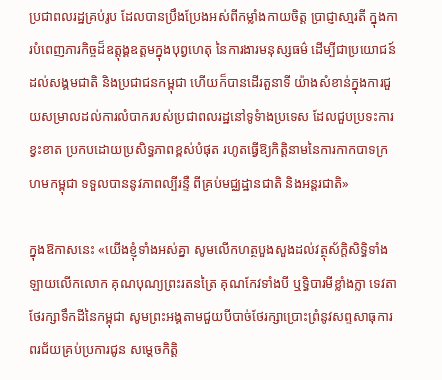ប្រជាពលរដ្ឋគ្រប់រូប ដែលបានប្រឹងប្រែងអស់ពីកម្លាំងកាយចិត្ដ ប្រាជ្ញាសា្មរតី ក្នុងការបំពេញភារកិច្ចដ៏ឧត្ដុង្គឧត្ដមក្នុងបុព្វហេតុ នៃការងារមនុស្សធម៌ ដើម្បីជាប្រយោជន៍ដល់សង្គមជាតិ និងប្រជាជនកម្ពុជា ហើយក៏បានដើរតួនាទី យ៉ាងសំខាន់ក្នុងការជួយសម្រាលដល់ការលំបាករបស់ប្រជាពលរដ្ឋនៅទូទំាងប្រទេស ដែលជួបប្រទះការខ្វះខាត ប្រកបដោយប្រសិទ្ធភាពខ្ពស់បំផុត រហូតធ្វើឱ្យកិត្ដិនាមនៃការកាកបាទក្រហមកម្ពុជា ទទួលបាននូវភាពល្បីរន្ទឺ ពីគ្រប់មជ្ឈដ្ឋានជាតិ និងអន្ដរជាតិ»

ក្នុងឱកាសនេះ «យើងខ្ញុំទាំងអស់គ្នា សូមលើកហត្ថបួងសួងដល់វត្ថុស័ក្ដិសិទ្ធិទាំងឡាយលើកលោក គុណបុណ្យព្រះរតនត្រៃ គុណកែវទាំងបី ឬទ្ធិបារមីខ្លាំងក្លា ទេវតាថែរក្សាទឹកដីនៃកម្ពុជា សូមព្រះអង្គតាមជួយបីបាច់ថែរក្សាប្រោះព្រំនូវសព្ទសាធុការពរជ័យគ្រប់ប្រការជូន សម្តេចកិត្តិ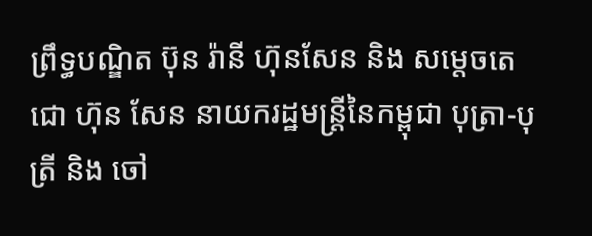ព្រឹទ្ធបណ្ឌិត ប៊ុន រ៉ានី ហ៊ុនសែន និង សម្តេចតេជោ ហ៊ុន សែន នាយករដ្ឋមន្រ្តីនៃកម្ពុជា បុត្រា-បុត្រី និង ចៅ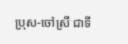ប្រុស-ចៅស្រី ជាទី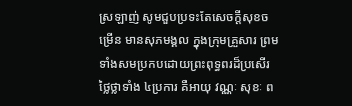ស្រឡាញ់ សូមជួបប្រទះតែសេចក្ដីសុខចម្រើន មានសុភមង្គល ក្នុងក្រុមគ្រួសារ ព្រមទាំងសមប្រកបដោយព្រះពុទ្ធពរដ៏ប្រសើរថ្លៃថ្លាទាំង ៤ប្រការ គឺអាយុ វណ្ណៈ សុខៈ ព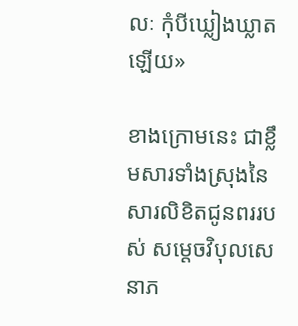លៈ កុំបីឃ្លៀងឃ្លាតឡើយ»

ខាងក្រោមនេះ ជាខ្លឹមសារទាំងស្រុងនៃសារលិខិតជូនពររបស់ សម្តេចវិបុលសេនាភ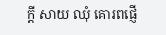ក្តី សាយ ឈុំ គោរពផ្ញើ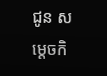ជូន សម្តេចកិ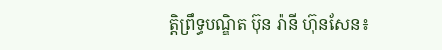ត្តិព្រឹទ្ធបណ្ឌិត ប៊ុន រ៉ានី ហ៊ុនសែន៖